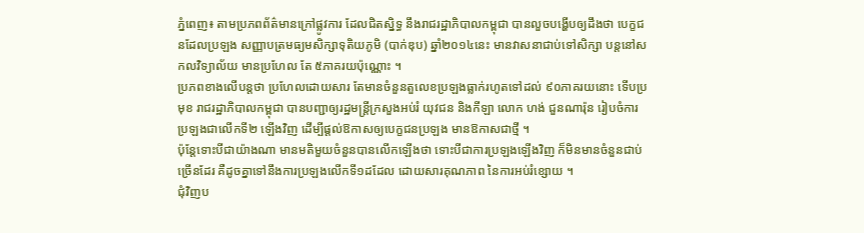ភ្នំពេញ៖ តាមប្រភពព័ត៌មានក្រៅផ្លូវការ ដែលជិតស្និទ្ធ នឹងរាជរដ្ឋាភិបាលកម្ពុជា បានលួចបង្ហើបឲ្យដឹងថា បេក្ខជនដែលប្រឡង សញ្ញាបត្រមធ្យមសិក្សាទុតិយភូមិ (បាក់ឌុប) ឆ្នាំ២០១៤នេះ មានវាសនាជាប់ទៅសិក្សា បន្តនៅសកលវិទ្យាល័យ មានប្រហែល តែ ៥ភាគរយប៉ុណ្ណោះ ។
ប្រភពខាងលើបន្តថា ប្រហែលដោយសារ តែមានចំនួនតួលេខប្រឡងធ្លាក់រហូតទៅដល់ ៩០ភាគរយនោះ ទើបប្រមុខ រាជរដ្ឋាភិបាលកម្ពុជា បានបញ្ជាឲ្យរដ្ឋមន្រ្តីក្រសួងអប់រំ យុវជន និងកីឡា លោក ហង់ ជួនណារ៉ុន រៀបចំការប្រឡងជាលើកទី២ ឡើងវិញ ដើម្បីផ្តល់ឱកាសឲ្យបេក្ខជនប្រឡង មានឱកាសជាថ្មី ។
ប៉ុន្តែទោះបីជាយ៉ាងណា មានមតិមួយចំនួនបានលើកឡើងថា ទោះបីជាការប្រឡងឡើងវិញ ក៏មិនមានចំនួនជាប់ច្រើនដែរ គឺដូចគ្នាទៅនឹងការប្រឡងលើកទី១ដដែល ដោយសារគុណភាព នៃការអប់រំខ្សោយ ។
ជុំវិញប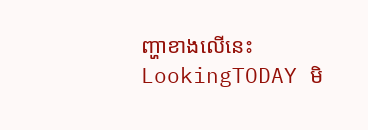ញ្ហាខាងលើនេះ LookingTODAY មិ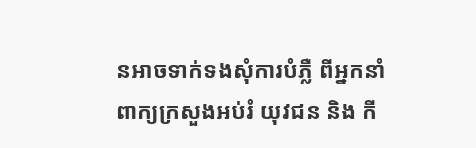នអាចទាក់ទងសុំការបំភ្លឺ ពីអ្នកនាំពាក្យក្រសួងអប់រំ យុវជន និង កី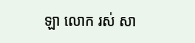ឡា លោក រស់ សា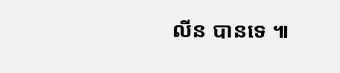លីន បានទេ ៕